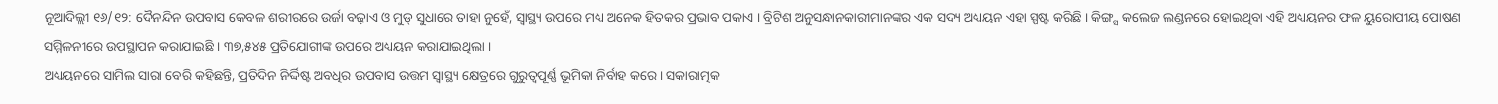ନୂଆଦିଲ୍ଲୀ ୧୬/୧୨: ଦୈନନ୍ଦିନ ଉପବାସ କେବଳ ଶରୀରରେ ଉର୍ଜା ବଢ଼ାଏ ଓ ମୁଡ୍ ସୁଧାରେ ତାହା ନୁହେଁ, ସ୍ୱାସ୍ଥ୍ୟ ଉପରେ ମଧ୍ୟ ଅନେକ ହିତକର ପ୍ରଭାବ ପକାଏ । ବ୍ରିଟିଶ ଅନୁସନ୍ଧାନକାରୀମାନଙ୍କର ଏକ ସଦ୍ୟ ଅଧ୍ୟୟନ ଏହା ସ୍ପଷ୍ଟ କରିଛି । କିଙ୍ଗ୍ସ କଲେଜ ଲଣ୍ଡନରେ ହୋଇଥିବା ଏହି ଅଧ୍ୟୟନର ଫଳ ୟୁରୋପୀୟ ପୋଷଣ ସମ୍ମିଳନୀରେ ଉପସ୍ଥାପନ କରାଯାଇଛି । ୩୭,୫୪୫ ପ୍ରତିଯୋଗୀଙ୍କ ଉପରେ ଅଧ୍ୟୟନ କରାଯାଇଥିଲା ।
ଅଧ୍ୟୟନରେ ସାମିଲ ସାରା ବେରି କହିଛନ୍ତି, ପ୍ରତିଦିନ ନିର୍ଦ୍ଦିଷ୍ଟ ଅବଧିର ଉପବାସ ଉତ୍ତମ ସ୍ୱାସ୍ଥ୍ୟ କ୍ଷେତ୍ରରେ ଗୁରୁତ୍ୱପୂର୍ଣ୍ଣ ଭୂମିକା ନିର୍ବାହ କରେ । ସକାରାତ୍ମକ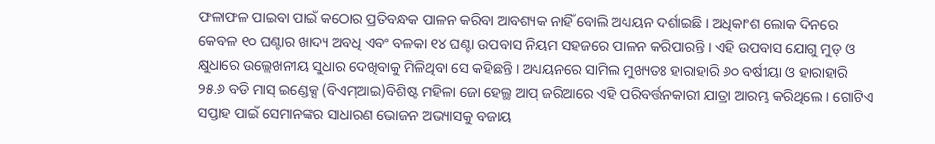ଫଳାଫଳ ପାଇବା ପାଇଁ କଠୋର ପ୍ରତିବନ୍ଧକ ପାଳନ କରିବା ଆବଶ୍ୟକ ନାହିଁ ବୋଲି ଅଧ୍ୟୟନ ଦର୍ଶାଇଛି । ଅଧିକାଂଶ ଲୋକ ଦିନରେ କେବଳ ୧୦ ଘଣ୍ଟାର ଖାଦ୍ୟ ଅବଧି ଏବଂ ବଳକା ୧୪ ଘଣ୍ଟା ଉପବାସ ନିୟମ ସହଜରେ ପାଳନ କରିପାରନ୍ତି । ଏହି ଉପବାସ ଯୋଗୁ ମୁଡ୍ ଓ କ୍ଷୁଧାରେ ଉଲ୍ଲେଖନୀୟ ସୁଧାର ଦେଖିବାକୁ ମିଳିଥିବା ସେ କହିଛନ୍ତି । ଅଧ୍ୟୟନରେ ସାମିଲ ମୁଖ୍ୟତଃ ହାରାହାରି ୬୦ ବର୍ଷୀୟା ଓ ହାରାହାରି ୨୫.୬ ବଡି ମାସ୍ ଇଣ୍ଡେକ୍ସ (ବିଏମ୍ଆଇ)ବିଶିଷ୍ଟ ମହିଳା ଜୋ ହେଲ୍ଥ ଆପ୍ ଜରିଆରେ ଏହି ପରିବର୍ତ୍ତନକାରୀ ଯାତ୍ରା ଆରମ୍ଭ କରିଥିଲେ । ଗୋଟିଏ ସପ୍ତାହ ପାଇଁ ସେମାନଙ୍କର ସାଧାରଣ ଭୋଜନ ଅଭ୍ୟାସକୁ ବଜାୟ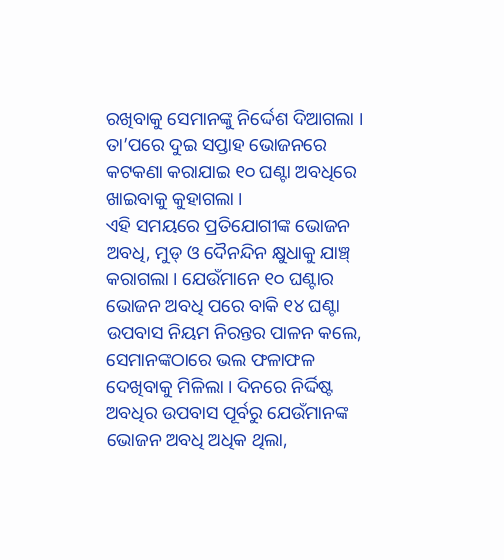ରଖିବାକୁ ସେମାନଙ୍କୁ ନିର୍ଦ୍ଦେଶ ଦିଆଗଲା । ତା’ପରେ ଦୁଇ ସପ୍ତାହ ଭୋଜନରେ କଟକଣା କରାଯାଇ ୧୦ ଘଣ୍ଟା ଅବଧିରେ ଖାଇବାକୁ କୁହାଗଲା ।
ଏହି ସମୟରେ ପ୍ରତିଯୋଗୀଙ୍କ ଭୋଜନ ଅବଧି, ମୁଡ୍ ଓ ଦୈନନ୍ଦିନ କ୍ଷୁଧାକୁ ଯାଞ୍ଚ୍ କରାଗଲା । ଯେଉଁମାନେ ୧୦ ଘଣ୍ଟାର ଭୋଜନ ଅବଧି ପରେ ବାକି ୧୪ ଘଣ୍ଟା ଉପବାସ ନିୟମ ନିରନ୍ତର ପାଳନ କଲେ, ସେମାନଙ୍କଠାରେ ଭଲ ଫଳାଫଳ ଦେଖିବାକୁ ମିଳିଲା । ଦିନରେ ନିର୍ଦ୍ଦିଷ୍ଟ ଅବଧିର ଉପବାସ ପୂର୍ବରୁ ଯେଉଁମାନଙ୍କ ଭୋଜନ ଅବଧି ଅଧିକ ଥିଲା,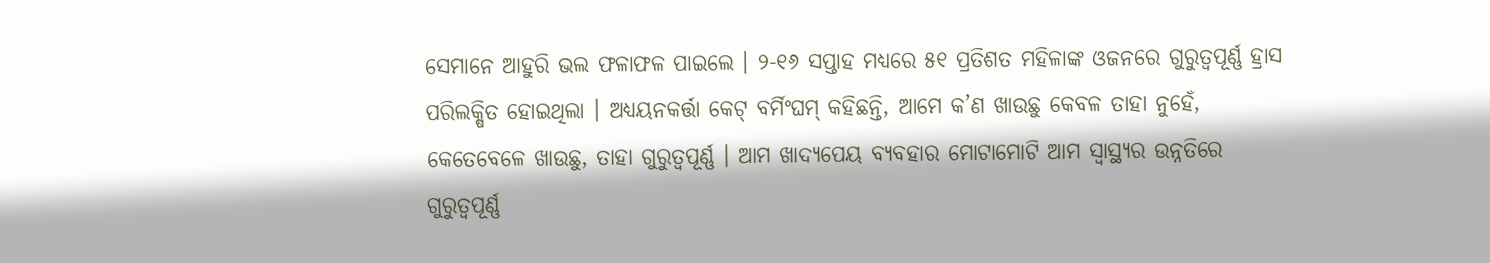ସେମାନେ ଆହୁରି ଭଲ ଫଳାଫଳ ପାଇଲେ । ୨-୧୬ ସପ୍ତାହ ମଧ୍ୟରେ ୫୧ ପ୍ରତିଶତ ମହିଳାଙ୍କ ଓଜନରେ ଗୁରୁତ୍ୱପୂର୍ଣ୍ଣ ହ୍ରାସ ପରିଲକ୍ଷିତ ହୋଇଥିଲା । ଅଧ୍ୟୟନକର୍ତ୍ତା କେଟ୍ ବର୍ମିଂଘମ୍ କହିଛନ୍ତି, ଆମେ କ’ଣ ଖାଉଛୁ କେବଳ ତାହା ନୁହେଁ, କେତେବେଳେ ଖାଉଛୁ, ତାହା ଗୁରୁତ୍ୱପୂର୍ଣ୍ଣ । ଆମ ଖାଦ୍ୟପେୟ ବ୍ୟବହାର ମୋଟାମୋଟି ଆମ ସ୍ୱାସ୍ଥ୍ୟର ଉନ୍ନତିରେ ଗୁରୁତ୍ୱପୂର୍ଣ୍ଣ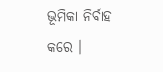ଭୂମିକା ନିର୍ବାହ କରେ ।